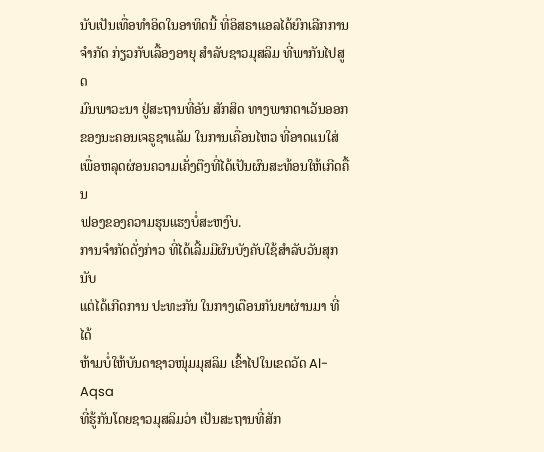ນັບເປັນເທື່ອທຳອິດໃນອາທິດນີ້ ທີ່ອິສຣາແອລໄດ້ຍົກເລີກການ
ຈຳກັດ ກ່ຽວກັບເລື້ອງອາຍຸ ສຳລັບຊາວມຸສລິມ ທີ່ພາກັນໄປສູດ
ມົນພາວະນາ ຢູ່ສະຖານທີ່ອັນ ສັກສິດ ທາງພາກຕາເວັນອອກ
ຂອງນະຄອນເຈຣູຊາແລັມ ໃນການເຄື່ອນໄຫວ ທີ່ອາດແນໃສ່
ເພື່ອຫລຸດຜ່ອນຄວາມເຄັ່ງຕືງທີ່ໄດ້ເປັນຜົນສະທ້ອນໃຫ້ເກີດຄື້ນ
ຟອງຂອງຄວາມຮຸນແຮງບໍ່ສະຫງົບ.
ການຈຳກັດດັ່ງກ່າວ ທີ່ໄດ້ເລີ້ມມີຜົນບັງຄັບໃຊ້ສຳລັບວັນສຸກນັບ
ແຕ່ໄດ້ເກີດການ ປະທະກັນ ໃນກາງເດືອນກັນຍາຜ່ານມາ ທີ່ໄດ້
ຫ້າມບໍ່ໃຫ້ບັນດາຊາວໜຸ່ມມຸສລິມ ເຂົ້າໄປໃນເຂດວັດ Al-Aqsa
ທີ່ຮູ້ກັນໂດຍຊາວມຸສລິມວ່າ ເປັນສະຖານທີ່ສັກ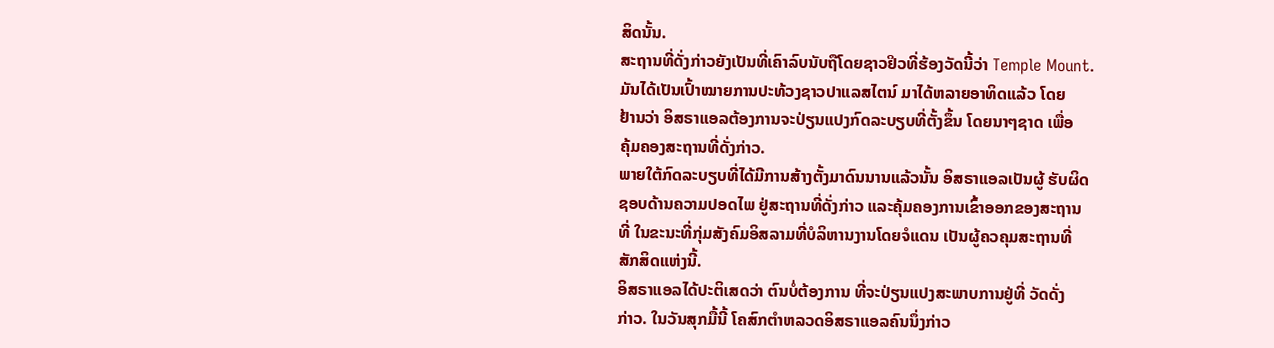ສິດນັ້ນ.
ສະຖານທີ່ດັ່ງກ່າວຍັງເປັນທີ່ເຄົາລົບນັບຖືໂດຍຊາວຢິວທີ່ຮ້ອງວັດນີ້ວ່າ Temple Mount.
ມັນໄດ້ເປັນເປົ້າໝາຍການປະທ້ວງຊາວປາແລສໄຕນ໌ ມາໄດ້ຫລາຍອາທິດແລ້ວ ໂດຍ
ຢ້ານວ່າ ອິສຣາແອລຕ້ອງການຈະປ່ຽນແປງກົດລະບຽບທີ່ຕັ້ງຂຶ້ນ ໂດຍນາໆຊາດ ເພື່ອ
ຄຸ້ມຄອງສະຖານທີ່ດັ່ງກ່າວ.
ພາຍໃຕ້ກົດລະບຽບທີ່ໄດ້ມີການສ້າງຕັ້ງມາດົນນານແລ້ວນັ້ນ ອິສຣາແອລເປັນຜູ້ ຮັບຜິດ
ຊອບດ້ານຄວາມປອດໄພ ຢູ່ສະຖານທີ່ດັ່ງກ່າວ ແລະຄຸ້ມຄອງການເຂົ້າອອກຂອງສະຖານ
ທີ່ ໃນຂະນະທີ່ກຸ່ມສັງຄົມອິສລາມທີ່ບໍລິຫານງານໂດຍຈໍແດນ ເປັນຜູ້ຄວຄຸມສະຖານທີ່
ສັກສິດແຫ່ງນີ້.
ອິສຣາແອລໄດ້ປະຕິເສດວ່າ ຕົນບໍ່ຕ້ອງການ ທີ່ຈະປ່ຽນແປງສະພາບການຢູ່ທີ່ ວັດດັ່ງ
ກ່າວ. ໃນວັນສຸກມື້ນີ້ ໂຄສົກຕຳຫລວດອິສຣາແອລຄົນນຶ່ງກ່າວ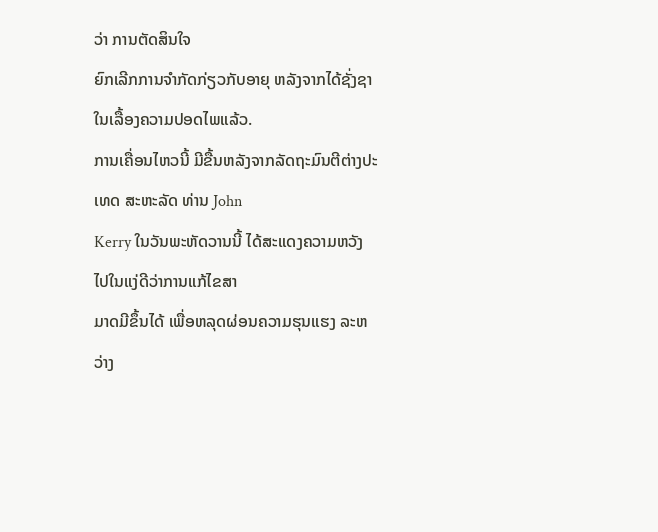ວ່າ ການຕັດສິນໃຈ
ຍົກເລີກການຈຳກັດກ່ຽວກັບອາຍຸ ຫລັງຈາກໄດ້ຊັ່ງຊາໃນເລື້ອງຄວາມປອດໄພແລ້ວ.
ການເຄື່ອນໄຫວນີ້ ມີຂື້ນຫລັງຈາກລັດຖະມົນຕີຕ່າງປະເທດ ສະຫະລັດ ທ່ານ John
Kerry ໃນວັນພະຫັດວານນີ້ ໄດ້ສະແດງຄວາມຫວັງ ໄປໃນແງ່ດີວ່າການແກ້ໄຂສາ
ມາດມີຂຶ້ນໄດ້ ເພື່ອຫລຸດຜ່ອນຄວາມຮຸນແຮງ ລະຫວ່າງ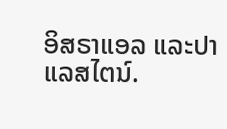ອິສຣາແອລ ແລະປາແລສໄຕນ໌.